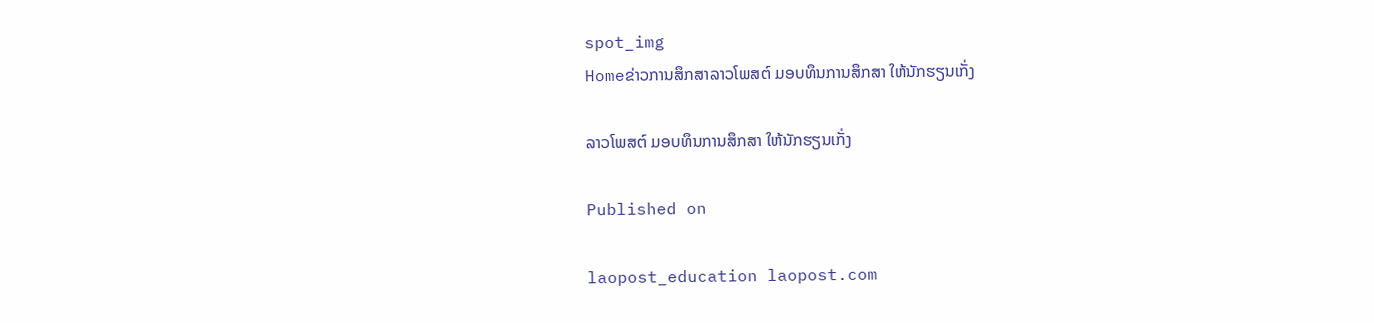spot_img
Homeຂ່າວການສຶກສາລາວໂພສຕ໌ ມອບທຶນການສຶກສາ ໃຫ້ນັກຮຽນເກັ່ງ

ລາວໂພສຕ໌ ມອບທຶນການສຶກສາ ໃຫ້ນັກຮຽນເກັ່ງ

Published on

laopost_education laopost.com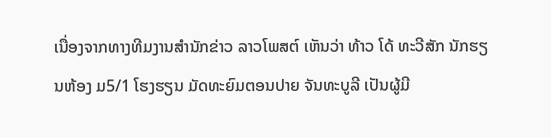ເນື່ອງຈາກທາງທີມງານສຳນັກຂ່າວ ລາວໂພສຕ໌ ເຫັນວ່າ ທ້າວ ໂດ້ ທະວີສັກ ນັກຮຽນຫ້ອງ ມ5/1 ໂຮງຮຽນ ມັດທະຍົມຕອນປາຍ ຈັນທະບູລີ ເປັນຜູ້ມີ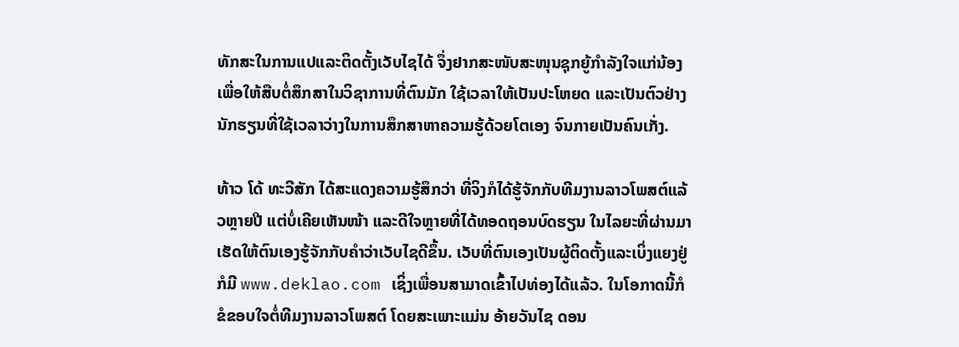ທັກສະໃນການແປແລະຕິດຕັ້ງເວັບໄຊໄດ້ ຈຶ່ງຢາກສະໜັບສະໜຸນຊຸກຍູ້ກຳລັງໃຈແກ່ນ້ອງ ເພື່ອໃຫ້ສືບຕໍ່ສຶກສາໃນວິຊາການທີ່ຕົນມັກ ໃຊ້ເວລາໃຫ້ເປັນປະໂຫຍດ ແລະເປັນຕົວຢ່າງນັກຮຽນທີ່ໃຊ້ເວລາວ່າງໃນການສຶກສາຫາຄວາມຮູ້ດ້ວຍໂຕເອງ ຈົນກາຍເປັນຄົນເກັ່ງ.

ທ້າວ ໂດ້ ທະວີສັກ ໄດ້ສະແດງຄວາມຮູ້ສຶກວ່າ ທີ່ຈິງກໍໄດ້ຮູ້ຈັກກັບທີມງານລາວໂພສຕ໌ແລ້ວຫຼາຍປີ ແຕ່ບໍ່ເຄີຍເຫັນໜ້າ ແລະດີໃຈຫຼາຍທີ່ໄດ້ທອດຖອນບົດຮຽນ ໃນໄລຍະທີ່ຜ່ານມາ ເຮັດໃຫ້ຕົນເອງຮູ້ຈັກກັບຄຳວ່າເວັບໄຊດີຂຶ້ນ. ເວັບທີ່ຕົນເອງເປັນຜູ້ຕິດຕັ້ງແລະເບິ່ງແຍງຢູ່ກໍມີ www.deklao.com ເຊິ່ງເພື່ອນສາມາດເຂົ້າໄປທ່ອງໄດ້ແລ້ວ. ໃນໂອກາດນີ້ກໍຂໍຂອບໃຈຕໍ່ທີມງານລາວໂພສຕ໌ ໂດຍສະເພາະແມ່ນ ອ້າຍວັນໄຊ ດອນ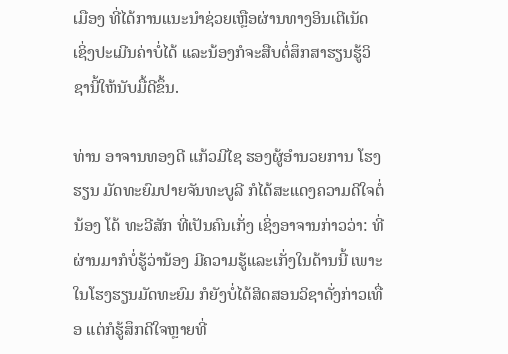ເມືອງ ທີ່ໄດ້ການແນະນຳຊ່ວຍເຫຼືອຜ່ານທາງອິນເຕີເນັດ ເຊິ່ງປະເມີນຄ່າບໍ່ໄດ້ ແລະນ້ອງກໍຈະສືບຕໍ່ສຶກສາຮຽນຮູ້ວິຊານີ້ໃຫ້ນັບມື້ດີຂຶ້ນ.

ທ່ານ ອາຈານທອງດີ ແກ້ວມີໄຊ ຮອງຜູ້ອຳນວຍການ ໂຮງຮຽນ ມັດທະຍົມປາຍຈັນທະບູລີ ກໍໄດ້ສະແດງຄວາມດີໃຈຕໍ່ນ້ອງ ໂດ້ ທະວີສັກ ທີ່ເປັນຄົນເກັ່ງ ເຊິ່ງອາຈານກ່າວວ່າ: ທີ່ຜ່ານມາກໍບໍ່ຮູ້ວ່ານ້ອງ ມີຄວາມຮູ້ແລະເກັ່ງໃນດ້ານນີ້ ເພາະໃນໂຮງຮຽນມັດທະຍົມ ກໍຍັງບໍ່ໄດ້ສິດສອນວິຊາດັ່ງກ່າວເທື່ອ ແຕ່ກໍຮູ້ສຶກດີໃຈຫຼາຍທີ່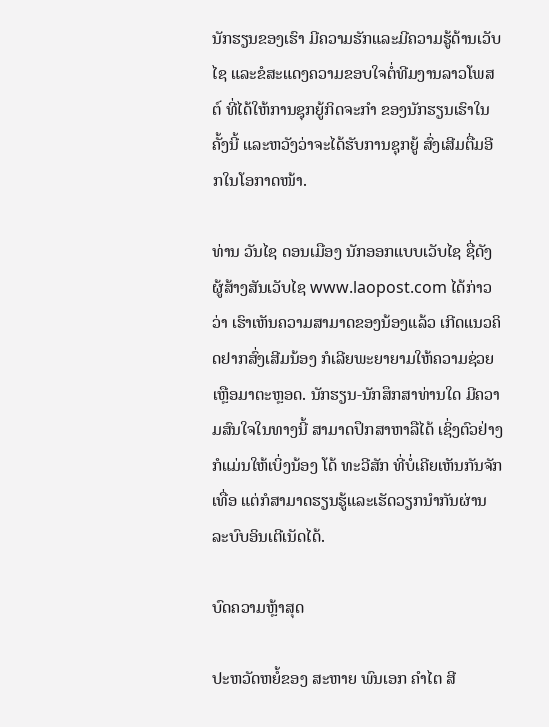ນັກຮຽນຂອງເຮົາ ມີຄວາມຮັກແລະມີຄວາມຮູ້ດ້ານເວັບໄຊ ແລະຂໍສະແດງຄວາມຂອບໃຈຕໍ່ທີມງານລາວໂພສຕ໌ ທີ່ໄດ້ໃຫ້ການຊຸກຍູ້ກິດຈະກຳ ຂອງນັກຮຽນເຮົາໃນຄັ້ງນີ້ ແລະຫວັງວ່າຈະໄດ້ຮັບການຊຸກຍູ້ ສົ່ງເສີມຕື່ມອີກໃນໂອກາດໜ້າ.

ທ່ານ ວັນໄຊ ດອນເມືອງ ນັກອອກແບບເວັບໄຊ ຊື່ດັງຜູ້ສ້າງສັນເວັບໄຊ www.laopost.com ໄດ້ກ່າວວ່າ ເຮົາເຫັນຄວາມສາມາດຂອງນ້ອງແລ້ວ ເກີດແນວຄິດຢາກສົ່ງເສີມນ້ອງ ກໍເລີຍພະຍາຍາມໃຫ້ຄວາມຊ່ວຍເຫຼືອມາຕະຫຼອດ. ນັກຮຽນ-ນັກສຶກສາທ່ານໃດ ມີຄວາມສົນໃຈໃນທາງນີ້ ສາມາດປຶກສາຫາລືໄດ້ ເຊິ່ງຕົວຢ່າງກໍແມ່ນໃຫ້ເບິ່ງນ້ອງ ໂດ້ ທະວີສັກ ທີ່ບໍ່ເຄີຍເຫັນກັນຈັກເທື່ອ ແຕ່ກໍສາມາດຮຽນຮູ້ແລະເຮັດວຽກນຳກັນຜ່ານລະບົບອິນເຕີເນັດໄດ້.

ບົດຄວາມຫຼ້າສຸດ

ປະຫວັດຫຍໍ້ຂອງ ສະຫາຍ ພົນເອກ ຄຳໄຕ ສີ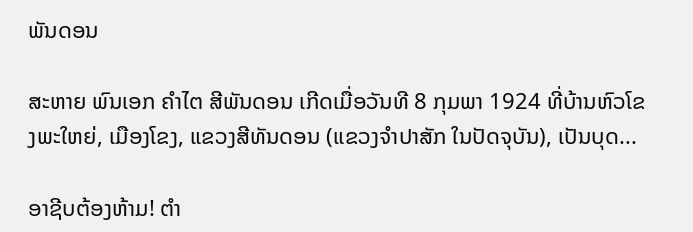ພັນດອນ

ສະຫາຍ ພົນເອກ ຄຳໄຕ ສີພັນດອນ ເກີດເມື່ອວັນທີ 8 ກຸມພາ 1924 ທີ່ບ້ານຫົວໂຂງພະໃຫຍ່, ເມືອງໂຂງ, ແຂວງສີທັນດອນ (ແຂວງຈຳປາສັກ ໃນປັດຈຸບັນ), ເປັນບຸດ...

ອາຊີບຕ້ອງຫ້າມ! ຕຳ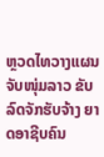ຫຼວດໄທວາງແຜນຈັບໜຸ່ມລາວ ຂັບລົດຈັກຮັບຈ້າງ ຍາດອາຊີບຄົນ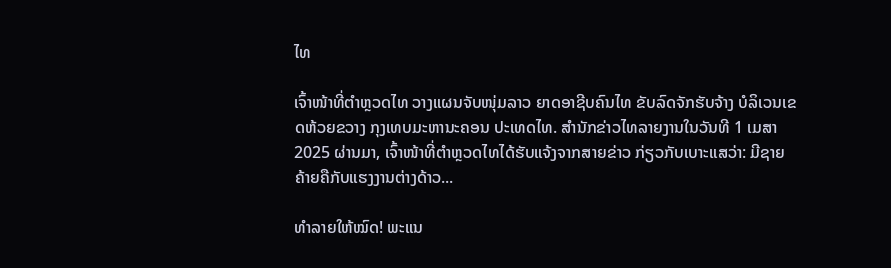ໄທ

ເຈົ້າໜ້າທີ່ຕຳຫຼວດໄທ ວາງແຜນຈັບໜຸ່ມລາວ ຍາດອາຊີບຄົນໄທ ຂັບລົດຈັກຮັບຈ້າງ ບໍລິເວນເຂດຫ້ວຍຂວາງ ກຸງເທບມະຫານະຄອນ ປະເທດໄທ. ສຳນັກຂ່າວໄທລາຍງານໃນວັນທີ 1 ເມສາ 2025 ຜ່ານມາ, ເຈົ້າໜ້າທີ່ຕຳຫຼວດໄທໄດ້ຮັບແຈ້ງຈາກສາຍຂ່າວ ກ່ຽວກັບເບາະແສວ່າ: ມີຊາຍຄ້າຍຄືກັບແຮງງານຕ່າງດ້າວ...

ທຳລາຍໃຫ້ໝົດ! ພະແນ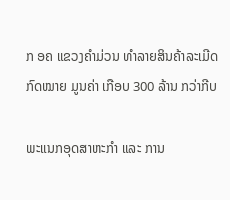ກ ອຄ ແຂວງຄຳມ່ວນ ທຳລາຍສິນຄ້າລະເມີດກົດໝາຍ ມູນຄ່າ ເກືອບ 300 ລ້ານ ກວ່າກີບ

ພະແນກອຸດສາຫະກຳ ແລະ ການ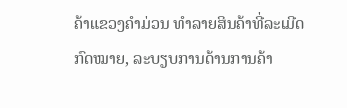ຄ້າແຂວງຄຳມ່ວນ ທຳລາຍສິນຄ້າທີ່ລະເມີດກົດໝາຍ, ລະບຽບການດ້ານການຄ້າ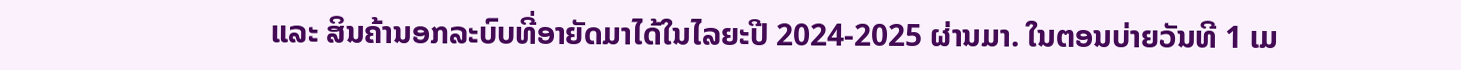ແລະ ສິນຄ້ານອກລະບົບທີ່ອາຍັດມາໄດ້ໃນໄລຍະປີ 2024-2025 ຜ່ານມາ. ໃນຕອນບ່າຍວັນທີ 1 ເມ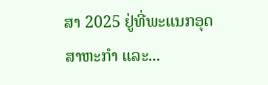ສາ 2025 ຢູ່ທີ່ພະແນກອຸດສາຫະກໍາ ແລະ...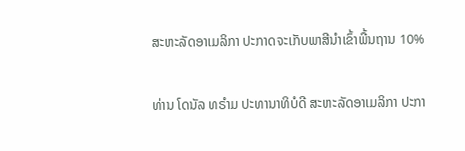ສະຫະລັດອາເມລິກາ ປະກາດຈະເກັບພາສີນຳເຂົ້າພື້ນຖານ 10%

ທ່ານ ໂດນັລ ທຣຳມ ປະທານາທິບໍດີ ສະຫະລັດອາເມລິກາ ປະກາ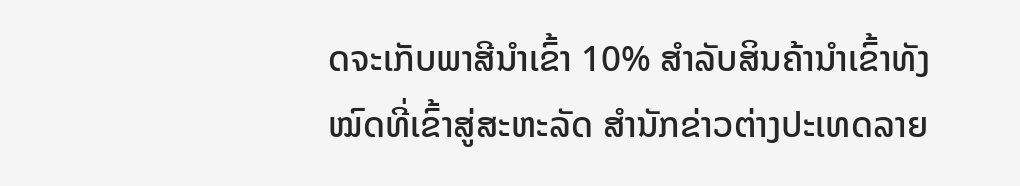ດຈະເກັບພາສີນຳເຂົ້າ 10% ສຳລັບສິນຄ້ານຳເຂົ້າທັງໝົດທີ່ເຂົ້າສູ່ສະຫະລັດ ສຳນັກຂ່າວຕ່າງປະເທດລາຍ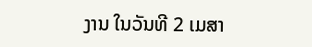ງານ ໃນວັນທີ 2 ເມສາ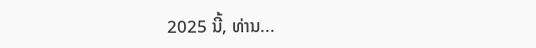2025 ນີ້, ທ່ານ...